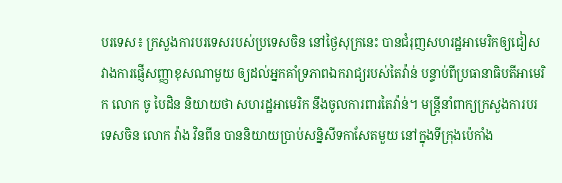បរទេស៖ ក្រសួងការបរទេសរបស់ប្រទេសចិន នៅថ្ងៃសុក្រនេះ បានជំរុញសហរដ្ឋអាមេរិកឲ្យជៀសវាងការផ្ញើសញ្ញាខុសណាមួយ ឲ្យដល់អ្នកគាំទ្រភាពឯករាជ្យរបស់តៃវ៉ាន់ បន្ទាប់ពីប្រធានាធិបតីអាមេរិក លោក ចូ បៃដិន និយាយថា សហរដ្ឋអាមេរិក នឹងចូលការពារតៃវ៉ាន់។ មន្ត្រីនាំពាក្យក្រសួងការបរទេសចិន លោក វ៉ាង វិនពីន បាននិយាយប្រាប់សន្និសីទកាសែតមួយ នៅក្នុងទីក្រុងប៉េកាំង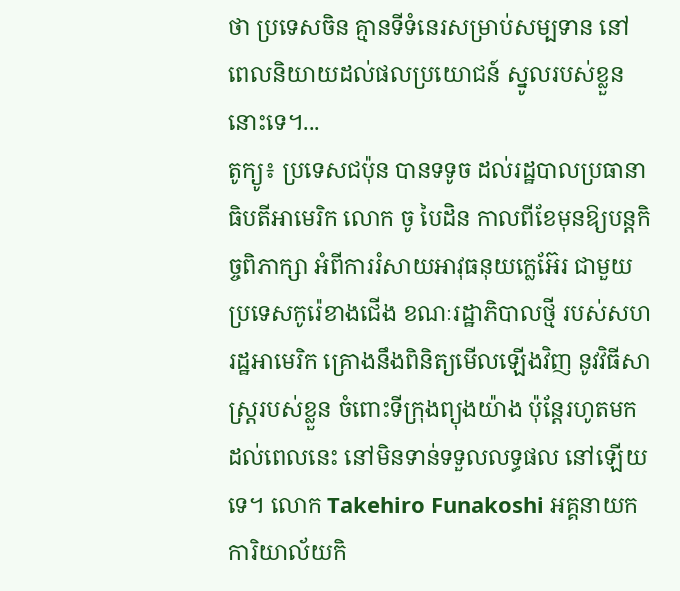ថា ប្រទេសចិន គ្មានទីទំនេរសម្រាប់សម្បទាន នៅពេលនិយាយដល់ផលប្រយោជន៍ ស្នូលរបស់ខ្លួននោះទេ។...
តូក្យូ៖ ប្រទេសជប៉ុន បានទទូច ដល់រដ្ឋបាលប្រធានាធិបតីអាមេរិក លោក ចូ បៃដិន កាលពីខែមុនឱ្យបន្តកិច្ចពិភាក្សា អំពីការរំសាយអាវុធនុយក្លេអ៊ែរ ជាមួយប្រទេសកូរ៉េខាងជើង ខណៈរដ្ឋាភិបាលថ្មី របស់សហរដ្ឋអាមេរិក គ្រោងនឹងពិនិត្យមើលឡើងវិញ នូវវិធីសាស្រ្តរបស់ខ្លួន ចំពោះទីក្រុងព្យុងយ៉ាង ប៉ុន្ដែរហូតមកដល់ពេលនេះ នៅមិនទាន់ទទួលលទ្ធផល នៅឡើយទេ។ លោក Takehiro Funakoshi អគ្គនាយកការិយាល័យកិ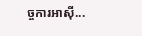ច្ចការអាស៊ី...